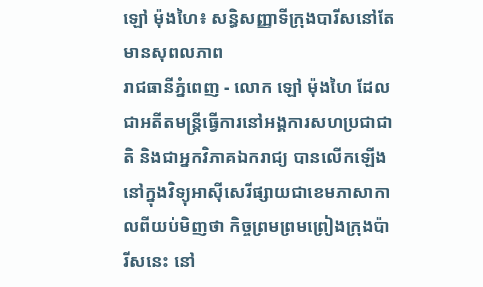ឡៅ ម៉ុងហៃ៖ សន្ធិសញ្ញាទីក្រុងបារីសនៅតែមានសុពលភាព
រាជធានីភ្នំពេញ - លោក ឡៅ ម៉ុងហៃ ដែលជាអតីតមន្រ្តីធ្វើការនៅអង្គការសហប្រជាជាតិ និងជាអ្នកវិភាគឯករាជ្យ បានលើកឡើងនៅក្នុងវិទ្យុអាស៊ីសេរីផ្សាយជាខេមភាសាកាលពីយប់មិញថា កិច្ចព្រមព្រមព្រៀងក្រុងប៉ារីសនេះ នៅ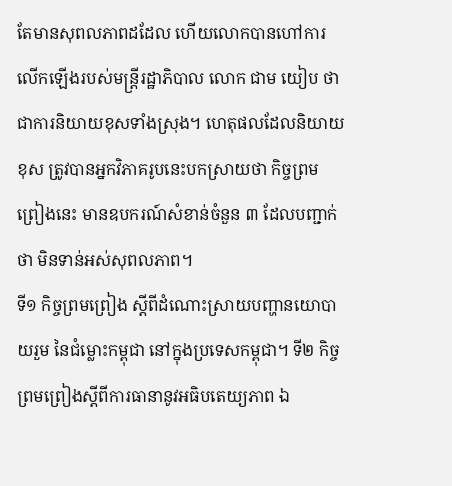តែមានសុពលភាពដដែល ហើយលោកបានហៅការលើកឡើងរបស់មន្រ្តីរដ្ឋាភិបាល លោក ជាម យៀប ថាជាការនិយាយខុសទាំងស្រុង។ ហេតុផលដែលនិយាយខុស ត្រូវបានអ្នកវិភាគរូបនេះបកស្រាយថា កិច្ចព្រមព្រៀងនេះ មានឧបករណ៍សំខាន់ចំនួន ៣ ដែលបញ្ជាក់ថា មិនទាន់អស់សុពលភាព។
ទី១ កិច្ចព្រមព្រៀង ស្តីពីដំណោះស្រាយបញ្ហានយោបាយរួម នៃជំម្លោះកម្ពុជា នៅក្នុងប្រទេសកម្ពុជា។ ទី២ កិច្ចព្រមព្រៀងស្តីពីការធានានូវអធិបតេយ្យភាព ឯ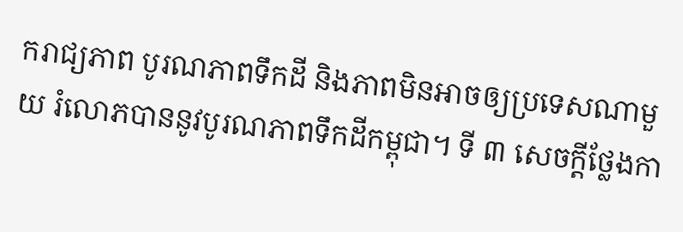ករាជ្យភាព បូរណភាពទឹកដី និងភាពមិនអាចឲ្យប្រទេសណាមួយ រំលោភបាននូវបូរណភាពទឹកដីកម្ពុជា។ ទី ៣ សេចក្តីថ្លែងកា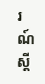រណ៍ ស្តី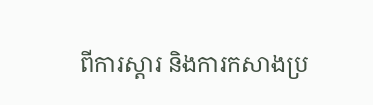ពីការស្តារ និងការកសាងប្រ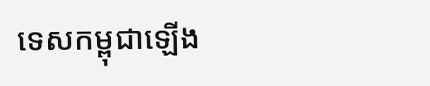ទេសកម្ពុជាឡើង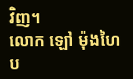វិញ។
លោក ឡៅ ម៉ុងហៃ ប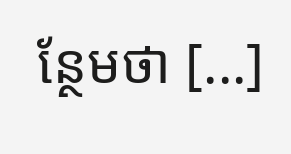ន្ថែមថា [...]